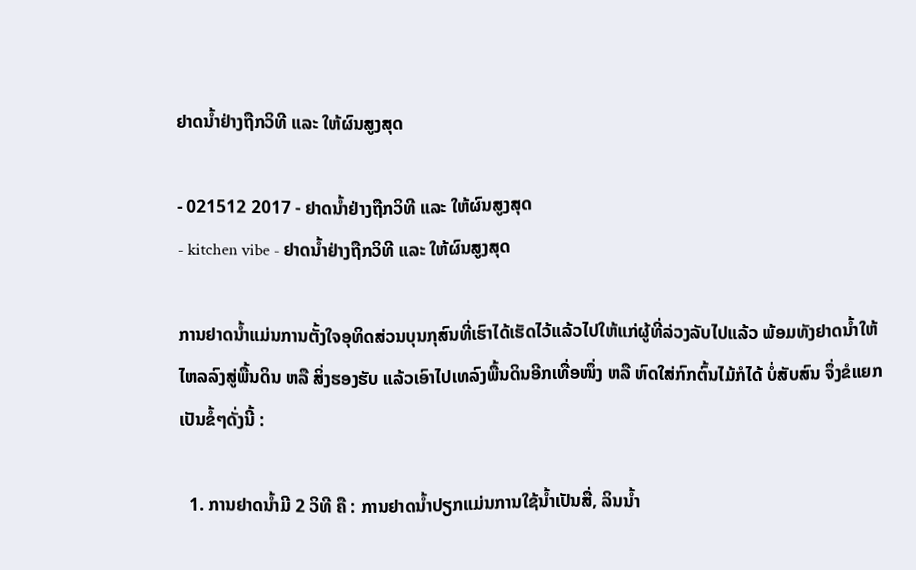ຢາດນ້ຳຢ່າງຖືກວິທີ ແລະ ໃຫ້ຜົນສູງສຸດ

- 021512 2017 - ຢາດນ້ຳຢ່າງຖືກວິທີ ແລະ ໃຫ້ຜົນສູງສຸດ
- kitchen vibe - ຢາດນ້ຳຢ່າງຖືກວິທີ ແລະ ໃຫ້ຜົນສູງສຸດ

ການຢາດນ້ຳແມ່ນການຕັ້ງໃຈອຸທິດສ່ວນບຸນກຸສົນທີ່ເຮົາໄດ້ເຮັດໄວ້ແລ້ວໄປໃຫ້ແກ່ຜູ້ທີ່ລ່ວງລັບໄປແລ້ວ ພ້ອມທັງຢາດນ້ຳໃຫ້ໄຫລລົງສູ່ພື້ນດິນ ຫລື ສິ່ງຮອງຮັບ ແລ້ວເອົາໄປເທລົງພື້ນດິນອີກເທື່ອໜຶ່ງ ຫລື ຫົດໃສ່ກົກຕົ້ນໄມ້ກໍໄດ້ ບໍ່ສັບສົນ ຈຶ່ງຂໍແຍກເປັນຂໍ້ໆດັ່ງນີ້ :

  1. ການຢາດນ້ຳມີ 2 ວິທີ ຄື : ການຢາດນ້ຳປຽກແມ່ນການໃຊ້ນ້ຳເປັນສື່, ລິນນ້ຳ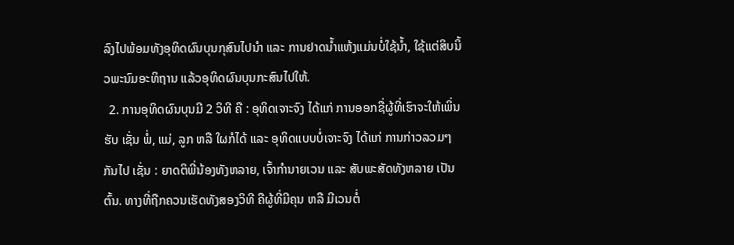ລົງໄປພ້ອມທັງອຸທິດຜົນບຸນກຸສົນໄປນຳ ແລະ ການຢາດນ້ຳແຫ້ງແມ່ນບໍ່ໃຊ້ນ້ຳ, ໃຊ້ແຕ່ສິບນິ້ວພະນົມອະທິຖານ ແລ້ວອຸທິດຜົນບຸນກະສົນໄປໃຫ້.
  2. ການອຸທິດຜົນບຸນມີ 2 ວິທີ ຄື : ອຸທິດເຈາະຈົງ ໄດ້ແກ່ ການອອກຊື່ຜູ້ທີ່ເຮົາຈະໃຫ້ເພິ່ນຮັບ ເຊັ່ນ ພໍ່, ແມ່, ລູກ ຫລື ໃຜກໍໄດ້ ແລະ ອຸທິດແບບບໍ່ເຈາະຈົງ ໄດ້ແກ່ ການກ່າວລວມໆກັນໄປ ເຊັ່ນ : ຍາດຕິພີ່ນ້ອງທັງຫລາຍ, ເຈົ້າກຳນາຍເວນ ແລະ ສັບພະສັດທັງຫລາຍ ເປັນຕົ້ນ. ທາງທີ່ຖືກຄວນເຮັດທັງສອງວິທີ ຄືຜູ້ທີ່ມີຄຸນ ຫລື ມີເວນຕໍ່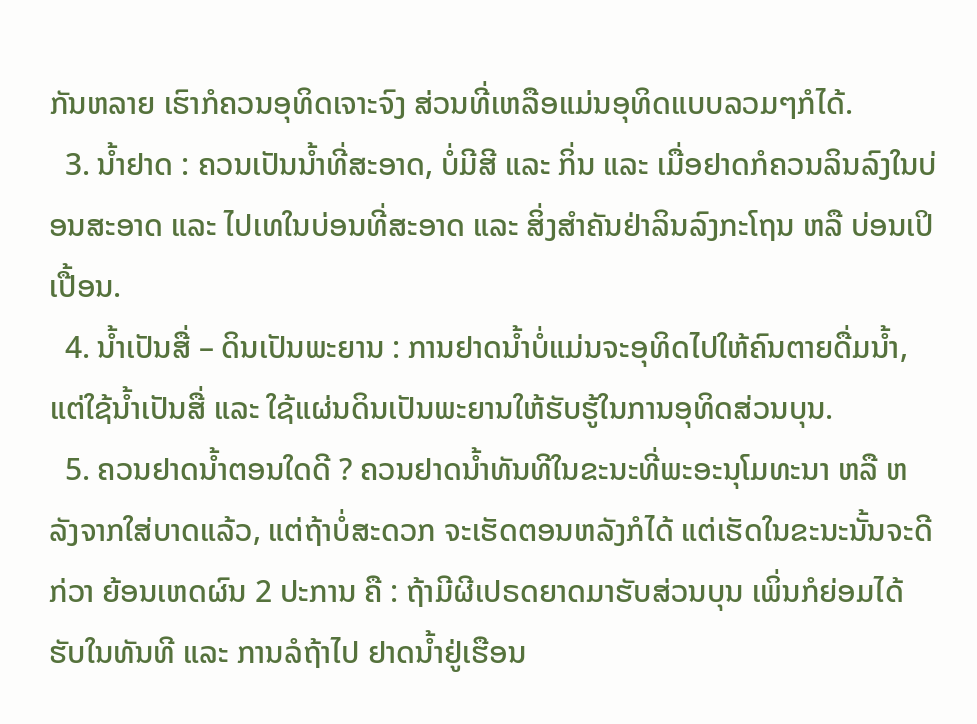ກັນຫລາຍ ເຮົາກໍຄວນອຸທິດເຈາະຈົງ ສ່ວນທີ່ເຫລືອແມ່ນອຸທິດແບບລວມໆກໍໄດ້.
  3. ນ້ຳຢາດ : ຄວນເປັນນ້ຳທີ່ສະອາດ, ບໍ່ມີສີ ແລະ ກິ່ນ ແລະ ເມື່ອຢາດກໍຄວນລິນລົງໃນບ່ອນສະອາດ ແລະ ໄປເທໃນບ່ອນທີ່ສະອາດ ແລະ ສິ່ງສຳຄັນຢ່າລິນລົງກະໂຖນ ຫລື ບ່ອນເປິເປື້ອນ.
  4. ນ້ຳເປັນສື່ – ດິນເປັນພະຍານ : ການຢາດນ້ຳບໍ່ແມ່ນຈະອຸທິດໄປໃຫ້ຄົນຕາຍດື່ມນ້ຳ, ແຕ່ໃຊ້ນ້ຳເປັນສື່ ແລະ ໃຊ້ແຜ່ນດິນເປັນພະຍານໃຫ້ຮັບຮູ້ໃນການອຸທິດສ່ວນບຸນ.
  5. ຄວນຢາດນ້ຳຕອນໃດດີ ? ຄວນຢາດນ້ຳທັນທີໃນຂະນະທີ່ພະອະນຸໂມທະນາ ຫລື ຫລັງຈາກໃສ່ບາດແລ້ວ, ແຕ່ຖ້າບໍ່ສະດວກ ຈະເຮັດຕອນຫລັງກໍໄດ້ ແຕ່ເຮັດໃນຂະນະນັ້ນຈະດີກ່ວາ ຍ້ອນເຫດຜົນ 2 ປະການ ຄື : ຖ້າມີຜີເປຣດຍາດມາຮັບສ່ວນບຸນ ເພິ່ນກໍຍ່ອມໄດ້ຮັບໃນທັນທີ ແລະ ການລໍຖ້າໄປ ຢາດນ້ຳຢູ່ເຮືອນ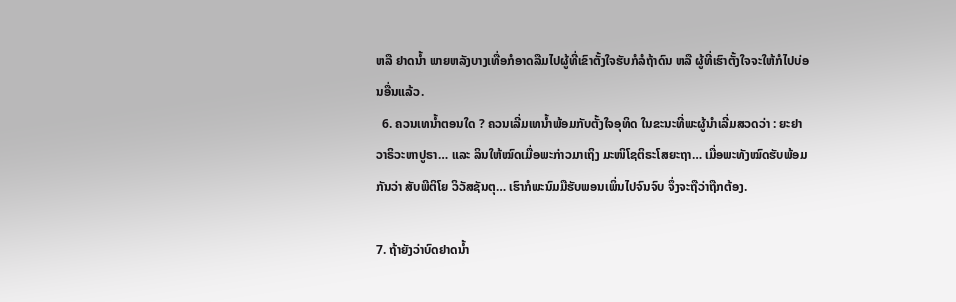ຫລື ຢາດນ້ຳ ພາຍຫລັງບາງເທື່ອກໍອາດລືມໄປຜູ້ທີ່ເຂົາຕັ້ງໃຈຮັບກໍລໍຖ້າດົນ ຫລື ຜູ້ທີ່ເຮົາຕັ້ງໃຈຈະໃຫ້ກໍໄປບ່ອນອື່ນແລ້ວ.
  6. ຄວນເທນ້ຳຕອນໃດ ? ຄວນເລີ່ມເທນ້ຳພ້ອມກັບຕັ້ງໃຈອຸທິດ ໃນຂະນະທີ່ພະຜູ້ນຳເລີ່ມສວດວ່າ : ຍະຢາວາຣິວະຫາປູຣາ… ແລະ ລິນໃຫ້ໝົດເມື່ອພະກ່າວມາເຖິງ ມະໜິໂຊຕິຣະໂສຍະຖາ… ເມື່ອພະທັງໝົດຮັບພ້ອມກັນວ່າ ສັບພີຕິໂຍ ວິວັສຊັນຕຸ… ເຮົາກໍພະນົມມືຮັບພອນເພິ່ນໄປຈົນຈົບ ຈຶ່ງຈະຖືວ່າຖືກຕ້ອງ.

7. ຖ້າຍັງວ່າບົດຢາດນ້ຳ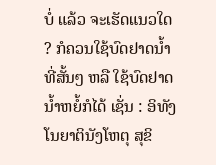ບໍ່ ແລ້ວ ຈະເຮັດແນວໃດ ? ກໍຄວນໃຊ້ບົດຢາດນ້ຳທີ່ສັ້ນໆ ຫລື ໃຊ້ບົດຢາດນ້ຳຫຍໍ້ກໍໄດ້ ເຊັ່ນ : ອິທັງ ໂນຍາຕິນັງໂຫຕຸ ສຸຂິ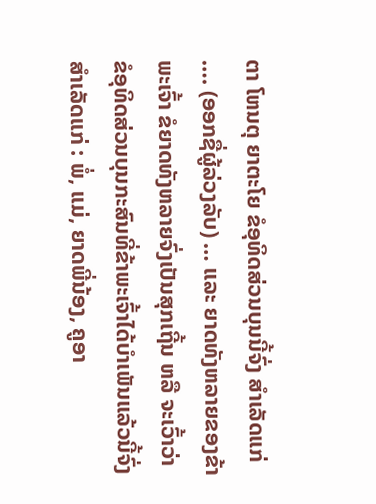ຕາ ໂຫນຕຸ ຍາຕະໂຍ ຂໍອຸທິດສ່ວນບຸນນີ້ຈົ່ງ ສຳເລັດແກ່ …. (ອອກຊື່ຜູ້ລ່ວງລັບ) … ແລະ ຍາດທັງຫລາຍຂອງຂ້າພະເຈົ້າ ຂໍຍາດທັງຫລາຍຈົ່ງເປັນສຸກເຖີ້ນ ຫລື ຈະເວົ້າວ່າ ຂໍອຸທິດສ່ວນບຸນກະສົນທີ່ຂ້າພະເຈົ້າໄດ້ບຳເພັນແລ້ວນີ້ຈົ່ງສຳເລັດແກ່ : ພໍ່, ແມ່, ຍາດພີ່ນ້ອງ, ຄູອາ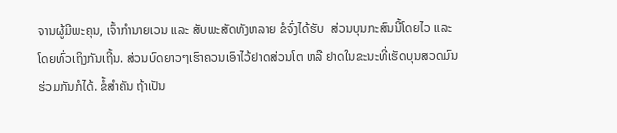ຈານຜູ້ມີພະຄຸນ, ເຈົ້າກຳນາຍເວນ ແລະ ສັບພະສັດທັງຫລາຍ ຂໍຈົ່ງໄດ້ຮັບ  ສ່ວນບຸນກະສົນນີ້ໂດຍໄວ ແລະ ໂດຍທົ່ວເຖິງກັນເຖີ້ນ. ສ່ວນບົດຍາວໆເຮົາຄວນເອົາໄວ້ຢາດສ່ວນໂຕ ຫລື ຢາດໃນຂະນະທີ່ເຮັດບຸນສວດມົນຮ່ວມກັນກໍໄດ້. ຂໍ້ສຳຄັນ ຖ້າເປັນ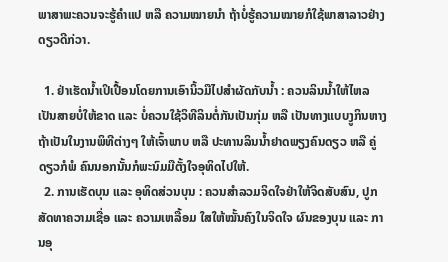ພາສາພະຄວນຈະຮູ້ຄຳແປ ຫລື ຄວາມໝາຍນຳ ຖ້າບໍ່ຮູ້ຄວາມໝາຍກໍໃຊ້ພາສາລາວຢ່າງດຽວດີກ່ວາ.

  1. ຢ່າເຮັດນ້ຳເປິເປື້ອນໂດຍການເອົານິ້ວມືໄປສຳຜັດກັບນ້ຳ : ຄວນລິນນ້ຳໃຫ້ໄຫລເປັນສາຍບໍ່ໃຫ້ຂາດ ແລະ ບໍ່ຄວນໃຊ້ວິທີລິນຕໍ່ກັນເປັນກຸ່ມ ຫລື ເປັນທາງແບບງູກິນຫາງ ຖ້າເປັນໃນງານພິທີຕ່າງໆ ໃຫ້ເຈົ້າພາບ ຫລື ປະທານລິນນ້ຳຢາດພຽງຄົນດຽວ ຫລື ຄູ່ດຽວກໍພໍ ຄົນນອກນັ້ນກໍພະນົມມືຕັ້ງໃຈອຸທິດໄປໃຫ້.
  2. ການເຮັດບຸນ ແລະ ອຸທິດສ່ວນບຸນ : ຄວນສຳລວມຈິດໃຈຢ່າໃຫ້ຈິດສັບສົນ, ປູກສັດທາຄວາມເຊື່ອ ແລະ ຄວາມເຫລື້ອມ ໃສໃຫ້ໝັ້ນຄົງໃນຈິດໃຈ ຜົນຂອງບຸນ ແລະ ການອຸ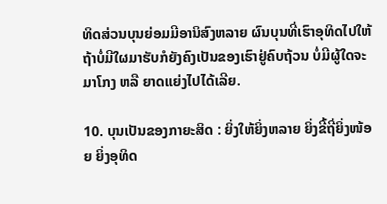ທິດສ່ວນບຸນຍ່ອມມີອານິສົງຫລາຍ ຜົນບຸນທີ່ເຮົາອຸທິດໄປໃຫ້ຖ້າບໍ່ມີໃຜມາຮັບກໍຍັງຄົງເປັນຂອງເຮົາຢູ່ຄົບຖ້ວນ ບໍ່ມີຜູ້ໃດຈະມາໂກງ ຫລື ຍາດແຍ່ງໄປໄດ້ເລີຍ.

10. ບຸນເປັນຂອງກາຍະສິດ : ຍິ່ງໃຫ້ຍິ່ງຫລາຍ ຍິ່ງຂີ້ຖີ່ຍິ່ງໜ້ອຍ ຍິ່ງອຸທິດ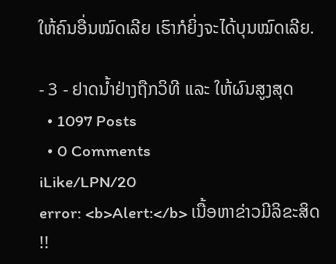ໃຫ້ຄົນອື່ນໝົດເລີຍ ເຮົາກໍຍິ່ງຈະໄດ້ບຸນໝົດເລີຍ.

- 3 - ຢາດນ້ຳຢ່າງຖືກວິທີ ແລະ ໃຫ້ຜົນສູງສຸດ
  • 1097 Posts
  • 0 Comments
iLike/LPN/20
error: <b>Alert:</b> ເນື້ອຫາຂ່າວມີລິຂະສິດ !!